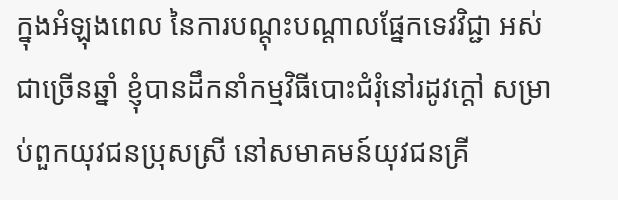ក្នុងអំឡុងពេល នៃការបណ្តុះបណ្តាលផ្នែកទេវវិជ្ជា អស់ជាច្រើនឆ្នាំ ខ្ញុំបានដឹកនាំកម្មវិធីបោះជំរុំនៅរដូវក្តៅ សម្រាប់ពួកយុវជនប្រុសស្រី នៅសមាគមន៍យុវជនគ្រី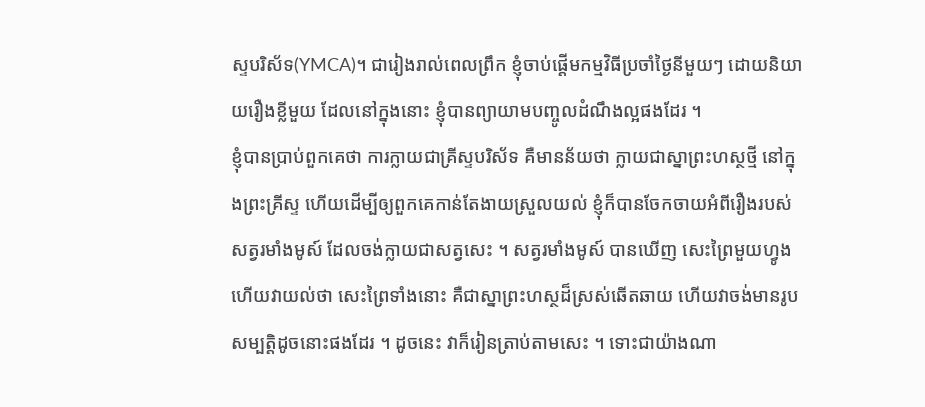ស្ទបរិស័ទ(YMCA)។ ជារៀងរាល់ពេលព្រឹក ខ្ញុំចាប់ផ្តើមកម្មវិធីប្រចាំថ្ងៃនីមួយៗ ដោយនិយាយរឿងខ្លីមួយ ដែលនៅក្នុងនោះ ខ្ញុំបានព្យាយាមបញ្ចូលដំណឹងល្អផងដែរ ។
ខ្ញុំបានប្រាប់ពួកគេថា ការក្លាយជាគ្រីស្ទបរិស័ទ គឺមានន័យថា ក្លាយជាស្នាព្រះហស្ថថ្មី នៅក្នុងព្រះគ្រីស្ទ ហើយដើម្បីឲ្យពួកគេកាន់តែងាយស្រួលយល់ ខ្ញុំក៏បានចែកចាយអំពីរឿងរបស់សត្វរមាំងមូស៍ ដែលចង់ក្លាយជាសត្វសេះ ។ សត្វរមាំងមូស៍ បានឃើញ សេះព្រៃមួយហ្វូង ហើយវាយល់ថា សេះព្រៃទាំងនោះ គឺជាស្នាព្រះហស្ថដ៏ស្រស់ឆើតឆាយ ហើយវាចង់មានរូបសម្បត្តិដូចនោះផងដែរ ។ ដូចនេះ វាក៏រៀនត្រាប់តាមសេះ ។ ទោះជាយ៉ាងណា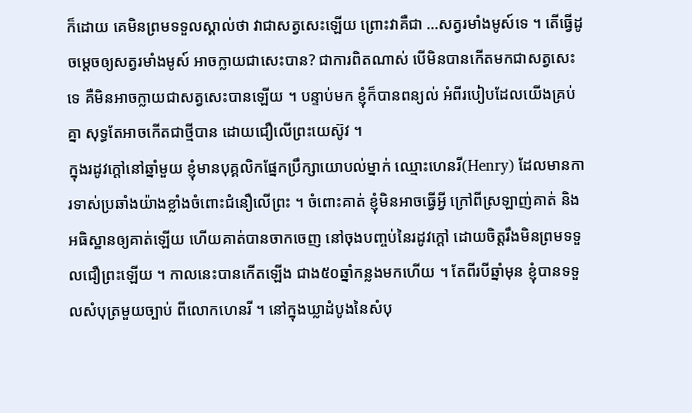ក៏ដោយ គេមិនព្រមទទួលស្គាល់ថា វាជាសត្វសេះឡើយ ព្រោះវាគឺជា …សត្វរមាំងមូស៍ទេ ។ តើធ្វើដូចម្តេចឲ្យសត្វរមាំងមូស៍ អាចក្លាយជាសេះបាន? ជាការពិតណាស់ បើមិនបានកើតមកជាសត្វសេះទេ គឺមិនអាចក្លាយជាសត្វសេះបានឡើយ ។ បន្ទាប់មក ខ្ញុំក៏បានពន្យល់ អំពីរបៀបដែលយើងគ្រប់គ្នា សុទ្ធតែអាចកើតជាថ្មីបាន ដោយជឿលើព្រះយេស៊ូវ ។
ក្នុងរដូវក្តៅនៅឆ្នាំមួយ ខ្ញុំមានបុគ្គលិកផ្នែកប្រឹក្សាយោបល់ម្នាក់ ឈ្មោះហេនរី(Henry) ដែលមានការទាស់ប្រឆាំងយ៉ាងខ្លាំងចំពោះជំនឿលើព្រះ ។ ចំពោះគាត់ ខ្ញុំមិនអាចធ្វើអ្វី ក្រៅពីស្រឡាញ់គាត់ និងអធិស្ឋានឲ្យគាត់ឡើយ ហើយគាត់បានចាកចេញ នៅចុងបញ្ចប់នៃរដូវក្តៅ ដោយចិត្តរឹងមិនព្រមទទួលជឿព្រះឡើយ ។ កាលនេះបានកើតឡើង ជាង៥០ឆ្នាំកន្លងមកហើយ ។ តែពីរបីឆ្នាំមុន ខ្ញុំបានទទួលសំបុត្រមួយច្បាប់ ពីលោកហេនរី ។ នៅក្នុងឃ្លាដំបូងនៃសំបុ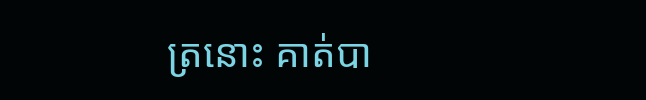ត្រនោះ គាត់បា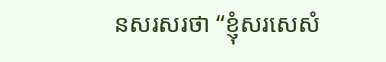នសរសរថា “ខ្ញុំសរសេសំ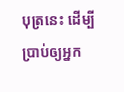បុត្រនេះ ដើម្បីប្រាប់ឲ្យអ្នក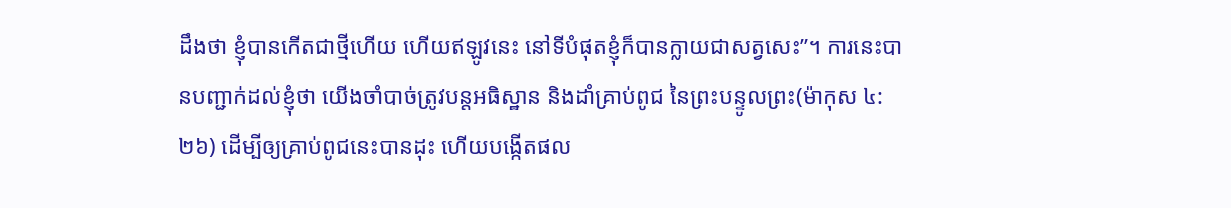ដឹងថា ខ្ញុំបានកើតជាថ្មីហើយ ហើយឥឡូវនេះ នៅទីបំផុតខ្ញុំក៏បានក្លាយជាសត្វសេះ”។ ការនេះបានបញ្ជាក់ដល់ខ្ញុំថា យើងចាំបាច់ត្រូវបន្តអធិស្ឋាន និងដាំគ្រាប់ពូជ នៃព្រះបន្ទូលព្រះ(ម៉ាកុស ៤:២៦) ដើម្បីឲ្យគ្រាប់ពូជនេះបានដុះ ហើយបង្កើតផល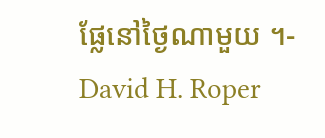ផ្លែនៅថ្ងៃណាមួយ ។- David H. Roper